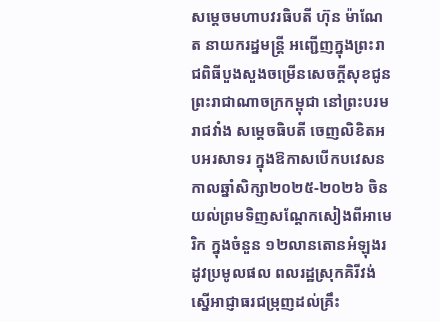សម្តេចមហាបវរធិបតី ហ៊ុន ម៉ាណែត នាយករដ្នមន្ត្រី អញ្ជើញក្នុងព្រះរាជពិធីបួងសួងចម្រើនសេចក្តីសុខជូនព្រះរាជាណាចក្រកម្ពុជា នៅព្រះបរមរាជវាំង សម្តេចធិបតី ចេញលិខិតអបអរសាទរ ក្នុងឱកាសបើកបវេសនកាលឆ្នាំសិក្សា២០២៥-២០២៦ ចិនយល់ព្រមទិញសណ្តែកសៀងពីអាមេរិក ក្នុងចំនួន ១២លានតោនអំឡុងរដូវប្រមូលផល ពលរដ្ឋស្រុកគិរីវង់ ស្នើអាជ្ញាធរជម្រុញដល់គ្រឹះ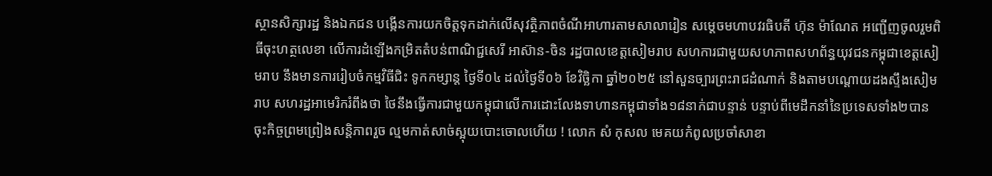ស្ថានសិក្សារដ្ឋ និងឯកជន បង្កើនការយកចិត្តទុកដាក់លើសុវត្ថិភាពចំណីអាហារតាមសាលារៀន សម្តេចមហាបវរធិបតី ហ៊ុន ម៉ាណែត អញ្ជើញចូលរួមពិធីចុះហត្ថលេខា លើការដំឡើងកម្រិតតំបន់ពាណិជ្ជសេរី អាស៊ាន-ចិន រដ្ឋបាលខេត្តសៀមរាប សហការជាមួយសហភាពសហព័ន្ធយុវជនកម្ពុជាខេត្តសៀមរាប នឹងមានការរៀបចំកម្មវិធីជិះ ទូកកម្សាន្ត ថ្ងៃទី០៤ ដល់ថ្ងៃទី០៦ ខែវិច្ឆិកា ឆ្នាំ២០២៥ នៅសួនច្បារព្រះរាជដំណាក់ និងតាមបណ្តោយដងស្ទឹងសៀមរាប សហរដ្ឋអាមេរិករំពឹងថា ថៃនឹងធ្វើការជាមួយកម្ពុជាលើការដោះលែងទាហានកម្ពុជាទាំង១៨នាក់ជាបន្ទាន់ បន្ទាប់ពីមេដឹកនាំនៃប្រទេសទាំង២បានចុះកិច្ចព្រមព្រៀងសន្តិភាពរួច ល្មមកាត់សាច់ស្អុយបោះចោលហើយ ! លោក សំ កុសល មេគយកំពូលប្រចាំសាខា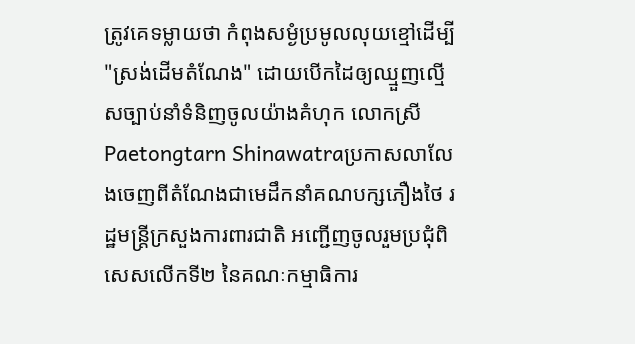ត្រូវគេទម្លាយថា កំពុងសម្ងំប្រមូលលុយខ្មៅដើម្បី "ស្រង់ដើមតំណែង" ដោយបើកដៃឲ្យឈ្មួញល្មើសច្បាប់នាំទំនិញចូលយ៉ាងគំហុក លោកស្រី Paetongtarn Shinawatraប្រកាសលាលែងចេញពីតំណែងជាមេដឹកនាំគណបក្សភឿងថៃ រដ្ឋមន្ត្រីក្រសួងការពារជាតិ អញ្ជើញចូលរួមប្រជុំពិសេសលើកទី២ នៃគណៈកម្មាធិការ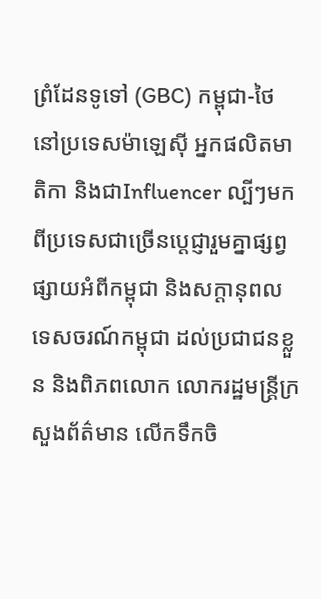ព្រំដែនទូទៅ (GBC) កម្ពុជា-ថៃ នៅប្រទេសម៉ាឡេស៊ី អ្នកផលិតមាតិកា និងជាInfluencer ល្បីៗមកពីប្រទេសជាច្រើនប្តេជ្ញារួមគ្នាផ្សព្វផ្សាយអំពីកម្ពុជា និងសក្តានុពលទេសចរណ៍កម្ពុជា ដល់ប្រជាជនខ្លួន និងពិភពលោក លោករដ្ឋមន្ត្រីក្រសួងព័ត៌មាន លើកទឹកចិ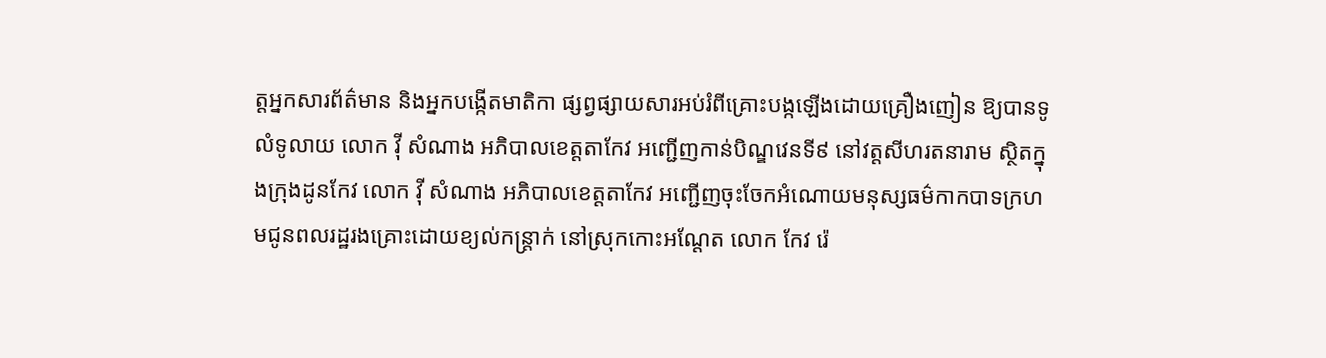ត្តអ្នកសារព័ត៌មាន និងអ្នកបង្កើតមាតិកា ផ្សព្វផ្សាយសារអប់រំពីគ្រោះបង្កឡើងដោយគ្រឿងញៀន ឱ្យបានទូលំទូលាយ លោក វ៉ី សំណាង អភិបាលខេត្តតាកែវ អញ្ជើញកាន់បិណ្ឌវេនទី៩ នៅវត្តសីហរតនារាម ស្ថិតក្នុងក្រុងដូនកែវ លោក វ៉ី សំណាង អភិបាលខេត្តតាកែវ អញ្ជើញចុះចែកអំណោយមនុស្សធម៌កាកបាទក្រហមជូនពលរដ្ឋរងគ្រោះដោយខ្យល់កន្ត្រាក់ នៅស្រុកកោះអណ្តែត លោក កែវ រ៉េ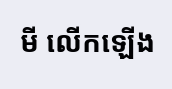មី លើកឡើង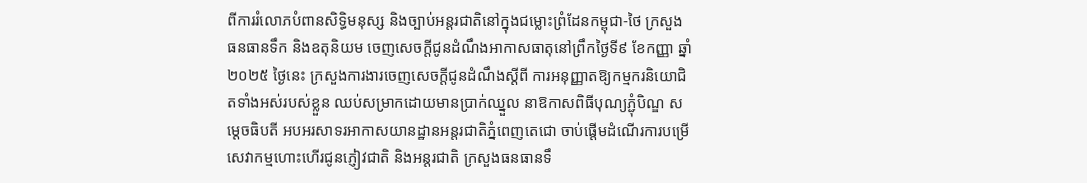ពីការរំលោភបំពានសិទ្ធិមនុស្ស និងច្បាប់អន្តរជាតិនៅក្នុងជម្លោះព្រំដែនកម្ពុជា-ថៃ ក្រសួងធនធានទឹក និងឧតុនិយម ចេញសេចក្តីជូនដំណឹងអាកាសធាតុនៅព្រឹកថ្ងៃទី៩ ខែកញ្ញា ឆ្នាំ២០២៥ ថ្ងៃនេះ ក្រសួងការងារចេញសេចក្ដីជូនដំណឹងស្ដីពី ការអនុញ្ញាតឱ្យកម្មករនិយោជិតទាំងអស់របស់ខ្លួន ឈប់សម្រាកដោយមានប្រាក់ឈ្នួល នាឱកាសពិធីបុណ្យភ្ជុំបិណ្ឌ សម្តេចធិបតី អបអរសាទរអាកាសយានដ្ឋានអន្តរជាតិភ្នំពេញតេជោ ចាប់ផ្តើមដំណើរការបម្រើសេវាកម្មហោះហើរជូនភ្ញៀវជាតិ និងអន្តរជាតិ ក្រសួងធនធានទឹ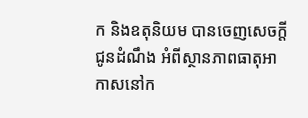ក និងឧតុនិយម បានចេញសេចក្តីជូនដំណឹង អំពីស្ថានភាពធាតុអាកាសនៅក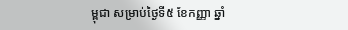ម្ពុជា សម្រាប់ថ្ងៃទី៥ ខែកញ្ញា ឆ្នាំ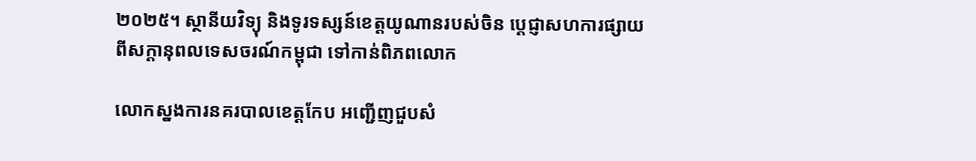២០២៥។ ស្ថានីយវិទ្យុ និងទូរទស្សន៍ខេត្តយូណានរបស់ចិន ប្ដេជ្ញាសហការផ្សាយពីសក្ដានុពលទេសចរណ៍កម្ពុជា ទៅកាន់ពិភពលោក

លោកស្នងការនគរបាលខេត្តកែប អញ្ជើញជួបសំ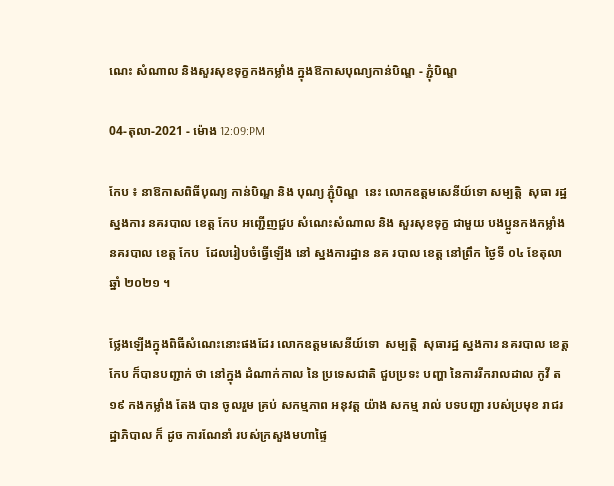ណេះ សំណាល និងសួរសុខទុក្ខកងកម្លាំង ក្នុងឱកាសបុណ្យកាន់បិណ្ឌ - ភ្ជុំបិណ្ឌ

04-តុលា-2021 - ម៉ោង 12:09:PM

កែប ៖ នាឱកាសពិធីបុណ្យ កាន់បិណ្ឌ និង បុណ្យ ភ្ជុំបិណ្ឌ  នេះ លោកឧត្តមសេនីយ៍ទោ សម្បត្តិ  សុធា រដ្ឋ ស្នងការ នគរបាល ខេត្ត កែប អញ្ជើញជួប សំណេះសំណាល និង សួរសុខទុក្ខ ជាមួយ បងប្អូនកងកម្លាំងនគរបាល ខេត្ត កែប  ដែលរៀបចំធ្វើឡើង នៅ ស្នងការដ្ឋាន នគ របាល ខេត្ត នៅព្រឹក ថ្ងៃទី ០៤ ខែតុលា ឆ្នាំ ២០២១ ។

ថ្លែងឡើងក្នុងពិធីសំណេះនោះផងដែរ លោកឧត្តមសេនីយ៍ទោ  សម្បត្តិ  សុធារដ្ឋ ស្នងការ នគរបាល ខេត្ត កែប ក៏បានបញ្ជាក់ ថា នៅក្នុង ដំណាក់កាល នៃ ប្រទេសជាតិ ជួបប្រទះ បញ្ហា នៃការរីករាលដាល កូវី ត ១៩ កងកម្លាំង តែង បាន ចូលរួម គ្រប់ សកម្មភាព អនុវត្ត យ៉ាង សកម្ម រាល់ បទបញ្ជា របស់ប្រមុខ រាជរដ្ឋាភិបាល ក៏ ដូច ការណែនាំ របស់ក្រសួងមហាផ្ទៃ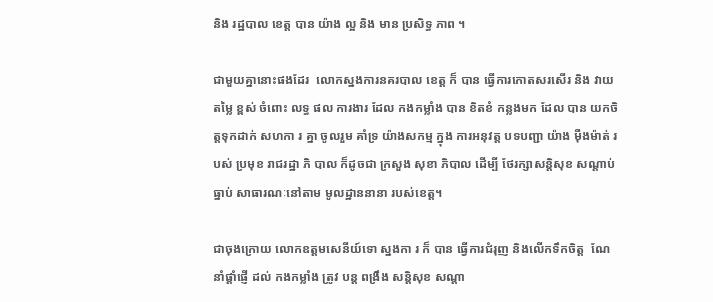និង រដ្ឋបាល ខេត្ត បាន យ៉ាង ល្អ និង មាន ប្រសិទ្ធ ភាព ។

ជាមួយគ្នានោះផងដែរ  លោកស្នងការនគរបាល ខេត្ត ក៏ បាន ធ្វើការកោតសរសើរ និង វាយតម្លៃ ខ្ពស់ ចំពោះ លទ្ធ ផល ការងារ ដែល កងកម្លាំង បាន ខិតខំ កន្លងមក ដែល បាន យកចិត្តទុកដាក់ សហកា រ គ្នា ចូលរួម គាំទ្រ យ៉ាងសកម្ម ក្នុង ការអនុវត្ត បទបញ្ជា យ៉ាង ម៉ឺងម៉ាត់ របស់ ប្រមុខ រាជរដ្ឋា ភិ បាល ក៏ដូចជា ក្រសួង សុខា ភិបាល ដើម្បី ថែរក្សាសន្តិសុខ សណ្ដាប់ ធ្នាប់ សាធារណៈនៅតាម មូលដ្ឋាននានា របស់ខេត្ត។

ជាចុងក្រោយ លោកឧត្តមសេនីយ៍ទោ ស្នងកា រ ក៏ បាន ធ្វើការជំរុញ និងលើកទឹកចិត្ត  ណែនាំផ្ដាំផ្ញើ ដល់ កងកម្លាំង ត្រូវ បន្ត ពង្រឹង សន្តិសុខ សណ្ដា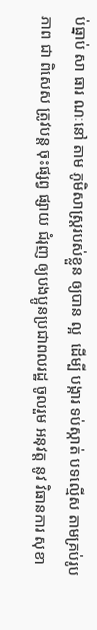ប់ធ្នាប់ សា ធារ ណៈនៅ តាម ភូមិសាស្ត្ររបស់ខ្លួន ឲ្យបាន ល្អ  ដើម្បី បង្ការ ទប់ស្កាត់ បទល្មើស តាមគ្រប់រូបភាព ជា ពិសេស ត្រូវបន្ត ចុះផ្សព្វ ផ្សាយ ជំរុញ ឲ្យបងប្អូនប្រជាពលរដ្ឋ ចូលរួម អនុវត្ត នូវ វិធានការ សុខា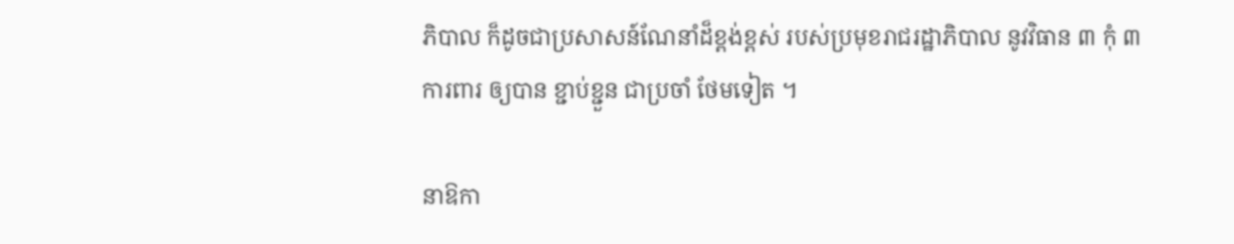ភិបាល ក៏ដូចជាប្រសាសន៍ណែនាំដ៏ខ្ពង់ខ្ពស់ របស់ប្រមុខរាជរដ្ឋាភិបាល នូវវិធាន ៣ កុំ ៣ ការពារ ឲ្យបាន ខ្ជាប់ខ្ជួន ជាប្រចាំ ថែមទៀត ។

នាឱកា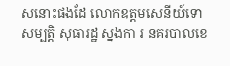សនោះផងដែ លោកឧត្តមសេនីយ៍ទោ  សម្បត្តិ សុធារដ្ឋ ស្នងកា រ នគរបាលខេ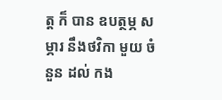ត្ត ក៏ បាន ឧបត្ថម្ភ សម្ភារ នឹងថវិកា មួយ ចំនួន ដល់ កង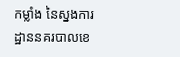កម្លាំង នៃស្នងការដ្ឋាននគរបាលខេ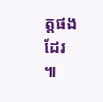ត្តផងដែរ  ៕